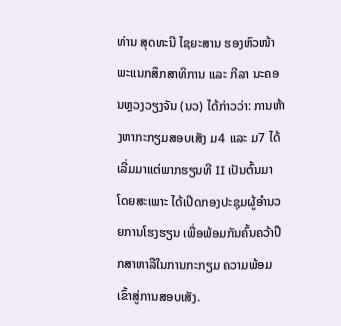ທ່ານ ສຸດທະນີ ໄຊຍະສານ ຮອງຫົວໜ້າພະແນກສຶກສາທິການ ແລະ ກີລາ ນະຄອນຫຼວງວຽງຈັນ (ນວ) ໄດ້ກ່າວວ່າ: ການຫ້າງຫາກະກຽມສອບເສັງ ມ4 ແລະ ມ7 ໄດ້ເລີ່ມມາແຕ່ພາກຮຽນທີ II ເປັນຕົ້ນມາ ໂດຍສະເພາະ ໄດ້ເປີດກອງປະຊຸມຜູ້ອຳນວຍການໂຮງຮຽນ ເພື່ອພ້ອມກັນຄົ້ນຄວ້າປຶກສາຫາລືໃນການກະກຽມ ຄວາມພ້ອມເຂົ້າສູ່ການສອບເສັງ.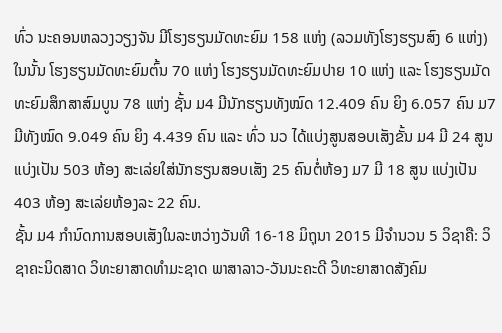ທົ່ວ ນະຄອນຫລວງວຽງຈັນ ມີໂຮງຮຽນມັດທະຍົມ 158 ແຫ່ງ (ລວມທັງໂຮງຮຽນສົງ 6 ແຫ່ງ) ໃນນັ້ນ ໂຮງຮຽນມັດທະຍົມຕົ້ນ 70 ແຫ່ງ ໂຮງຮຽນມັດທະຍົມປາຍ 10 ແຫ່ງ ແລະ ໂຮງຮຽນມັດທະຍົມສຶກສາສົມບູນ 78 ແຫ່ງ ຊັ້ນ ມ4 ມີນັກຮຽນທັງໝົດ 12.409 ຄົນ ຍິງ 6.057 ຄົນ ມ7 ມີທັງໝົດ 9.049 ຄົນ ຍິງ 4.439 ຄົນ ແລະ ທົ່ວ ນວ ໄດ້ແບ່ງສູນສອບເສັງຂັ້ນ ມ4 ມີ 24 ສູນ ແບ່ງເປັນ 503 ຫ້ອງ ສະເລ່ຍໃສ່ນັກຮຽນສອບເສັງ 25 ຄົນຕໍ່ຫ້ອງ ມ7 ມີ 18 ສູນ ແບ່ງເປັນ 403 ຫ້ອງ ສະເລ່ຍຫ້ອງລະ 22 ຄົນ.
ຊັ້ນ ມ4 ກຳນົດການສອບເສັງໃນລະຫວ່າງວັນທີ 16-18 ມິຖຸນາ 2015 ມີຈຳນວນ 5 ວິຊາຄື: ວິຊາຄະນິດສາດ ວິທະຍາສາດທຳມະຊາດ ພາສາລາວ-ວັນນະຄະດີ ວິທະຍາສາດສັງຄົມ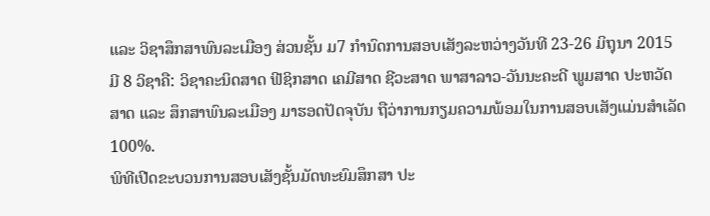ແລະ ວິຊາສຶກສາພົນລະເມືອງ ສ່ວນຊັ້ນ ມ7 ກຳນົດການສອບເສັງລະຫວ່າງວັນທີ 23-26 ມິຖຸນາ 2015 ມີ 8 ວິຊາຄື: ວິຊາຄະນິດສາດ ຟີຊິກສາດ ເຄມີສາດ ຊີວະສາດ ພາສາລາວ-ວັນນະຄະດີ ພູມສາດ ປະຫວັດສາດ ແລະ ສຶກສາພົນລະເມືອງ ມາຮອດປັດຈຸບັນ ຖືວ່າການກຽມຄວາມພ້ອມໃນການສອບເສັງແມ່ນສຳເລັດ 100%.
ພິທີເປີດຂະບວນການສອບເສັງຊັ້ນມັດທະຍົມສຶກສາ ປະ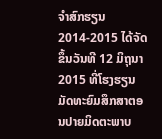ຈຳສົກຮຽນ 2014-2015 ໄດ້ຈັດຂຶ້ນວັນທີ 12 ມິຖຸນາ 2015 ທີ່ໂຮງຮຽນມັດທະຍົມສຶກສາຕອນປາຍມິດຕະພາບ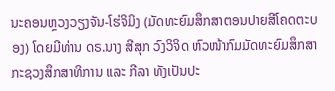ນະຄອນຫຼວງວຽງຈັນ-ໂຮ່ຈິມິງ (ມັດທະຍົມສຶກສາຕອນປາຍສີໂຄດຕະບອງ) ໂດຍມີທ່ານ ດຣ.ນາງ ສີສຸກ ວົງວິຈິດ ຫົວໜ້າກົມມັດທະຍົມສຶກສາ ກະຊວງສຶກສາທິການ ແລະ ກີລາ ທັງເປັນປະ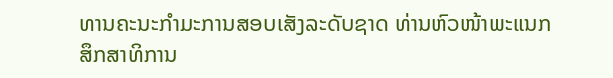ທານຄະນະກຳມະການສອບເສັງລະດັບຊາດ ທ່ານຫົວໜ້າພະແນກສຶກສາທິການ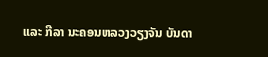ແລະ ກີລາ ນະຄອນຫລວງວຽງຈັນ ບັນດາ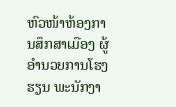ຫົວໜ້າຫ້ອງການສຶກສາເມືອງ ຜູ້ອຳນວຍການໂຮງຮຽນ ພະນັກງາ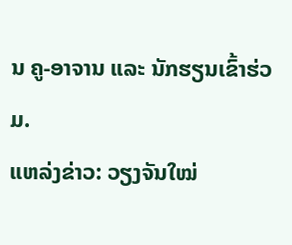ນ ຄູ-ອາຈານ ແລະ ນັກຮຽນເຂົ້າຮ່ວມ.
ແຫລ່ງຂ່າວ: ວຽງຈັນໃໝ່